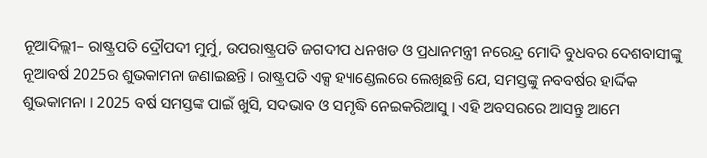ନୂଆଦିଲ୍ଲୀ– ରାଷ୍ଟ୍ରପତି ଦ୍ରୌପଦୀ ମୁର୍ମୁ, ଉପରାଷ୍ଟ୍ରପତି ଜଗଦୀପ ଧନଖଡ ଓ ପ୍ରଧାନମନ୍ତ୍ରୀ ନରେନ୍ଦ୍ର ମୋଦି ବୁଧବର ଦେଶବାସୀଙ୍କୁ ନୂଆବର୍ଷ 2025ର ଶୁଭକାମନା ଜଣାଇଛନ୍ତି । ରାଷ୍ଟ୍ରପତି ଏକ୍ସ ହ୍ୟାଣ୍ଡେଲରେ ଲେଖିଛନ୍ତି ଯେ, ସମସ୍ତଙ୍କୁ ନବବର୍ଷର ହାର୍ଦ୍ଦିକ ଶୁଭକାମନା । 2025 ବର୍ଷ ସମସ୍ତଙ୍କ ପାଇଁ ଖୁସି, ସଦଭାବ ଓ ସମୃଦ୍ଧି ନେଇକରିଆସୁ । ଏହି ଅବସରରେ ଆସନ୍ତୁ ଆମେ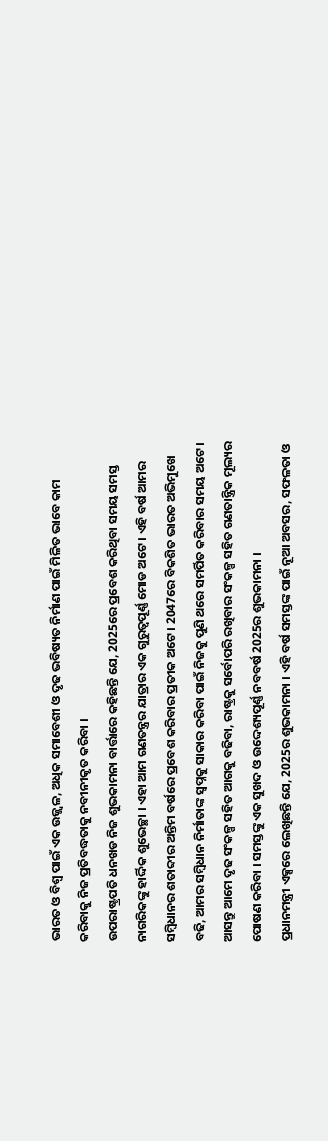ଭାରତ ଓ ବିଶ୍ୱ ପାଇଁ ଏକ ଉଜ୍ଜ୍ୱଳ, ଅଧିକ ସମାବେଶୀ ଓ ଦୃଢ ଭବିଷ୍ୟତ ନିର୍ମାଣ ପାଇଁ ମିଳିତ ଭାବେ କାମ କରିବାକୁ ନିଜ ପ୍ରତିବଦ୍ଧତାକୁ ନବୀନୀକୃତ କରିବା ।
ଉପରାଷ୍ଟ୍ରପତି ଧନଖଡ ନିଜ ଶୁଭକାମନା ବାର୍ତ୍ତାରେ କହିଛନ୍ତି ଯେ, 2025ରେ ପ୍ରବେଶ କରିଥିବା ସମୟ ସମସ୍ତ ନାଗରିକଙ୍କୁ ହାର୍ଦ୍ଦିକ ଶୁଭେଚ୍ଛା । ଏହା ଆମ ଗଣତନ୍ତ୍ରର ଯାତ୍ରାର ଏକ ଗୁରୁତ୍ୱପୂର୍ଣ୍ଣ ମୋଡ ଅଟେ । ଏହି ବର୍ଷ ଆମର ସମ୍ବିଧାନର ଶତାବ୍ଦୀର ଅନ୍ତିମ ବର୍ଷରେ ପ୍ରବେଶ କରିବାର ପ୍ରତୀକ ଅଟେ । 2047ରେ ବିକଶିତ ଭାରତ ଅଭିମୁଖେ ବଢି, ଆମର ସମ୍ବିଧାନ ନିର୍ମାତାଙ୍କ ସ୍ୱପ୍ନକୁ ସାକାର କରିବା ପାଇଁ ନିଜକୁ ପୁଣି ଥରେ ସମର୍ପିତ କରିବାର ସମୟ ଅଟେ । ଆସନ୍ତୁ ଆମେ ଦୃଢ ସଂକଳ୍ପ ସହିତ ଆଗକୁ ବଢିବା, ରାଷ୍ଟ୍ରକୁ ସର୍ବୋପରି ରଖିବାର ସଂକଳ୍ପ ସହିତ ଗଣତାନ୍ତ୍ରିକ ମୂଲ୍ୟର ପୋଷଣ କରିବା । ସମସ୍ତଙ୍କୁ ଏକ ସୁଖଦ ଓ ଉଦ୍ଦେଶ୍ୟପୂର୍ଣ୍ଣ ନବବର୍ଷ 2025ର ଶୁଭକାମନା ।
ପ୍ରଧାନମନ୍ତ୍ରୀ ଏକ୍ସରେ ଲେଖିଛନ୍ତି ଯେ, 2025ର ଶୁଭକାମନା । ଏହି ବର୍ଷ ସମସ୍ତଙ୍କ ପାଇଁ ନୂଆ ଅବସର, ସଫଳତା ଓ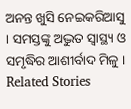ଅନନ୍ତ ଖୁସି ନେଇକରିଆସୁ । ସମସ୍ତଙ୍କୁ ଅଦ୍ଭୁତ ସ୍ୱାସ୍ଥ୍ୟ ଓ ସମୃଦ୍ଧିର ଆଶୀର୍ବାଦ ମିଳୁ ।
Related Stories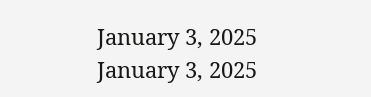January 3, 2025
January 3, 2025